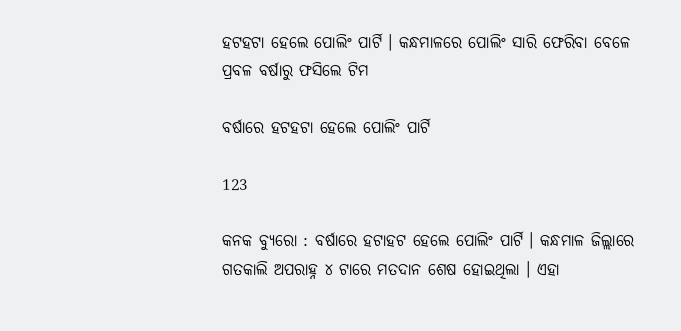ହଟହଟା ହେଲେ ପୋଲିଂ ପାର୍ଟି । କନ୍ଧମାଳରେ ପୋଲିଂ ସାରି ଫେରିବା ବେଳେ ପ୍ରବଳ ବର୍ଷାରୁ ଫସିଲେ ଟିମ

ବର୍ଷାରେ ହଟହଟା ହେଲେ ପୋଲିଂ ପାର୍ଟି

123

କନକ ବ୍ୟୁରୋ : ବର୍ଷାରେ ହଟାହଟ ହେଲେ ପୋଲିଂ ପାର୍ଟି । କନ୍ଧମାଳ ଜିଲ୍ଲାରେ ଗତକାଲି ଅପରାହ୍ନ ୪ ଟାରେ ମତଦାନ ଶେଷ ହୋଇଥିଲା । ଏହା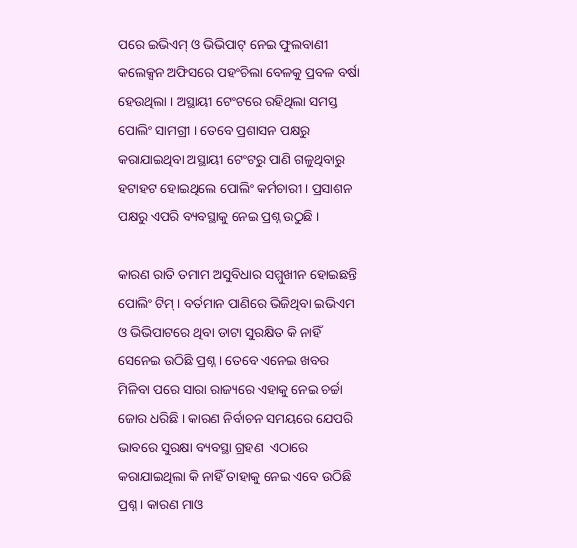ପରେ ଇଭିଏମ୍ ଓ ଭିଭିପାଟ୍ ନେଇ ଫୁଲବାଣୀ କଲେକ୍ସନ ଅଫିସରେ ପହଂଚିଲା ବେଳକୁ ପ୍ରବଳ ବର୍ଷା ହେଉଥିଲା । ଅସ୍ଥାୟୀ ଟେଂଟରେ ରହିଥିଲା ସମସ୍ତ ପୋଲିଂ ସାମଗ୍ରୀ । ତେବେ ପ୍ରଶାସନ ପକ୍ଷରୁ କରାଯାଇଥିବା ଅସ୍ଥାୟୀ ଟେଂଟରୁ ପାଣି ଗଳୁଥିବାରୁ ହଟାହଟ ହୋଇଥିଲେ ପୋଲିଂ କର୍ମଚାରୀ । ପ୍ରସାଶନ ପକ୍ଷରୁ ଏପରି ବ୍ୟବସ୍ଥାକୁ ନେଇ ପ୍ରଶ୍ନ ଉଠୁଛି ।

କାରଣ ରାତି ତମାମ ଅସୁବିଧାର ସମ୍ମୁଖୀନ ହୋଇଛନ୍ତି ପୋଲିଂ ଟିମ୍ । ବର୍ତମାନ ପାଣିରେ ଭିଜିଥିବା ଇଭିଏମ ଓ ଭିଭିପାଟରେ ଥିବା ଡାଟା ସୁରକ୍ଷିତ କି ନାହିଁ ସେନେଇ ଉଠିଛି ପ୍ରଶ୍ନ । ତେବେ ଏନେଇ ଖବର ମିଳିବା ପରେ ସାରା ରାଜ୍ୟରେ ଏହାକୁ ନେଇ ଚର୍ଚ୍ଚା ଜୋର ଧରିଛି । କାରଣ ନିର୍ବାଚନ ସମୟରେ ଯେପରି ଭାବରେ ସୁରକ୍ଷା ବ୍ୟବସ୍ଥା ଗ୍ରହଣ  ଏଠାରେ କରାଯାଇଥିଲା କି ନାହିଁ ତାହାକୁ ନେଇ ଏବେ ଉଠିଛି ପ୍ରଶ୍ନ । କାରଣ ମାଓ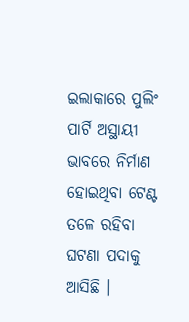ଇଲାକାରେ ପୁଲିଂ ପାର୍ଟି ଅସ୍ଥାୟୀ ଭାବରେ ନିର୍ମାଣ ହୋଇଥିବା ଟେଣ୍ଟ ତଳେ ରହିବା ଘଟଣା ପଦାକୁ ଆସିଛି ।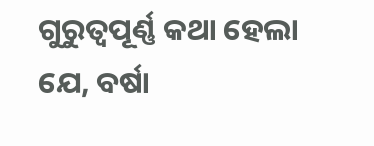ଗୁରୁତ୍ୱପୂର୍ଣ୍ଣ କଥା ହେଲା ଯେ, ବର୍ଷା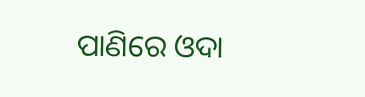ପାଣିରେ ଓଦା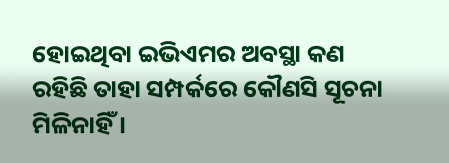ହୋଇଥିବା ଇଭିଏମର ଅବସ୍ଥା କଣ ରହିଛି ତାହା ସମ୍ପର୍କରେ କୌଣସି ସୂଚନା ମିଳିନାହିଁ ।